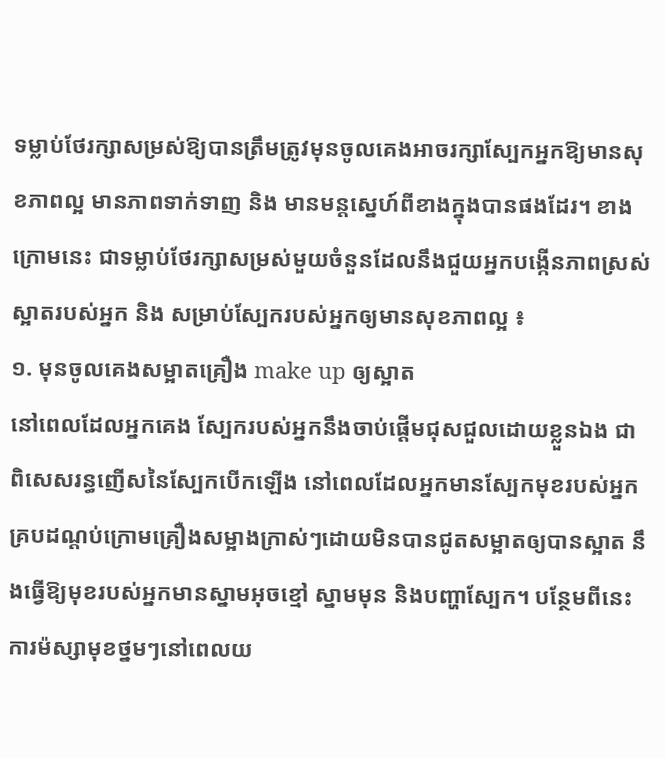ទម្លាប់ថែរក្សាសម្រស់ឱ្យបានត្រឹមត្រូវមុនចូលគេងអាចរក្សាស្បែកអ្នកឱ្យមានសុខភាពល្អ មានភាពទាក់ទាញ និង មានមន្តស្នេហ៍ពីខាងក្នុងបានផងដែរ។ ខាងក្រោមនេះ ជាទម្លាប់ថែរក្សាសម្រស់មួយចំនួនដែលនឹងជួយអ្នកបង្កើនភាពស្រស់ស្អាតរបស់អ្នក និង សម្រាប់ស្បែករបស់អ្នកឲ្យមានសុខភាពល្អ ៖
១. មុនចូលគេងសម្អាតគ្រឿង make up ឲ្យស្អាត
នៅពេលដែលអ្នកគេង ស្បែករបស់អ្នកនឹងចាប់ផ្តើមជុសជួលដោយខ្លួនឯង ជាពិសេសរន្ធញើសនៃស្បែកបើកឡើង នៅពេលដែលអ្នកមានស្បែកមុខរបស់អ្នកគ្របដណ្តប់ក្រោមគ្រឿងសម្អាងក្រាស់ៗដោយមិនបានជូតសម្អាតឲ្យបានស្អាត នឹងធ្វើឱ្យមុខរបស់អ្នកមានស្នាមអុចខ្មៅ ស្នាមមុន និងបញ្ហាស្បែក។ បន្ថែមពីនេះ ការម៉ស្សាមុខថ្នមៗនៅពេលយ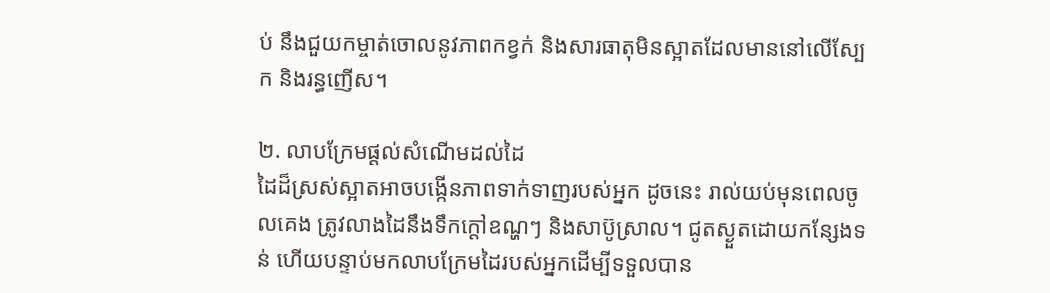ប់ នឹងជួយកម្ចាត់ចោលនូវភាពកខ្វក់ និងសារធាតុមិនស្អាតដែលមាននៅលើស្បែក និងរន្ធញើស។

២. លាបក្រែមផ្តល់សំណើមដល់ដៃ
ដៃដ៏ស្រស់ស្អាតអាចបង្កើនភាពទាក់ទាញរបស់អ្នក ដូចនេះ រាល់យប់មុនពេលចូលគេង ត្រូវលាងដៃនឹងទឹកក្តៅឧណ្ហៗ និងសាប៊ូស្រាល។ ជូតស្ងួតដោយកន្សែងទន់ ហើយបន្ទាប់មកលាបក្រែមដៃរបស់អ្នកដើម្បីទទួលបាន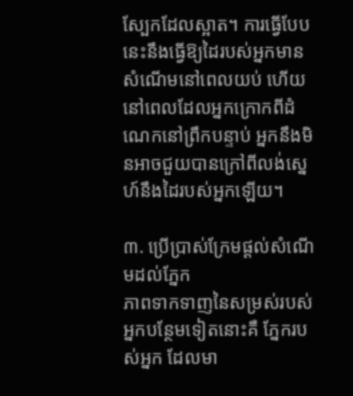ស្បែកដែលស្អាត។ ការធ្វើបែបនេះនឹងធ្វើឱ្យដៃរបស់អ្នកមានសំណើមនៅពេលយប់ ហើយនៅពេលដែលអ្នកក្រោកពីដំណេកនៅព្រឹកបន្ទាប់ អ្នកនឹងមិនអាចជួយបានក្រៅពីលង់ស្នេហ៍នឹងដៃរបស់អ្នកឡើយ។

៣. ប្រើប្រាស់ក្រែមផ្តល់សំណើមដល់ភ្នែក
ភាពទាកទាញនៃសម្រស់របស់អ្នកបន្ថែមទៀតនោះគឺ ភ្នែករបស់អ្នក ដែលមា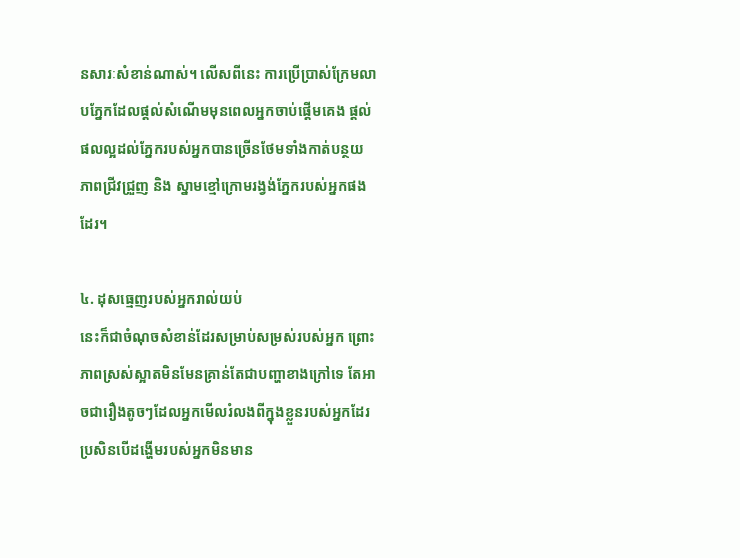នសារៈសំខាន់ណាស់។ លើសពីនេះ ការប្រើប្រាស់ក្រែមលាបភ្នែកដែលផ្តល់សំណើមមុនពេលអ្នកចាប់ផ្តើមគេង ផ្តល់ផលល្អដល់ភ្នែករបស់អ្នកបានច្រើនថែមទាំងកាត់បន្ថយភាពជ្រីវជ្រួញ និង ស្នាមខ្មៅក្រោមរង្វង់ភ្នែករបស់អ្នកផងដែរ។

៤. ដុសធ្មេញរបស់អ្នករាល់យប់
នេះក៏ជាចំណុចសំខាន់ដែរសម្រាប់សម្រស់របស់អ្នក ព្រោះភាពស្រស់ស្អាតមិនមែនគ្រាន់តែជាបញ្ហាខាងក្រៅទេ តែអាចជារឿងតូចៗដែលអ្នកមើលរំលងពីក្នុងខ្លួនរបស់អ្នកដែរ ប្រសិនបើដង្ហើមរបស់អ្នកមិនមាន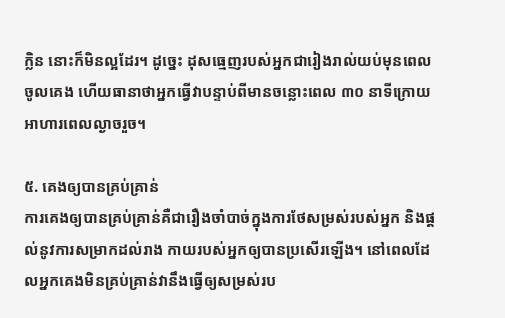ក្លិន នោះក៏មិនល្អដែរ។ ដូច្នេះ ដុសធ្មេញរបស់អ្នកជារៀងរាល់យប់មុនពេលចូលគេង ហើយធានាថាអ្នកធ្វើវាបន្ទាប់ពីមានចន្លោះពេល ៣០ នាទីក្រោយអាហារពេលល្ងាចរួច។

៥. គេងឲ្យបានគ្រប់គ្រាន់
ការគេងឲ្យបានគ្រប់គ្រាន់គឺជារឿងចាំបាច់ក្នុងការថែសម្រស់របស់អ្នក និងផ្តល់នូវការសម្រាកដល់រាង កាយរបស់អ្នកឲ្យបានប្រសើរឡើង។ នៅពេលដែលអ្នកគេងមិនគ្រប់គ្រាន់វានឹងធ្វើឲ្យសម្រស់រប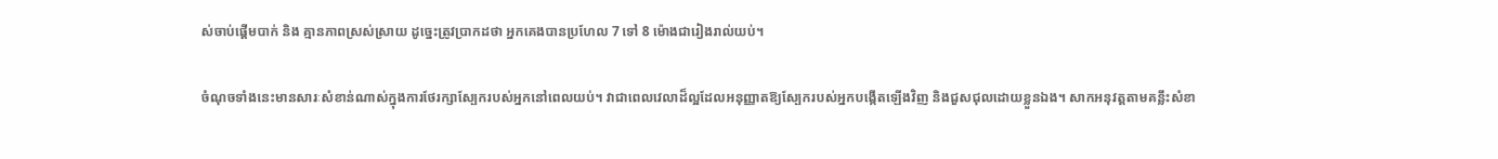ស់ចាប់ផ្តើមបាក់ និង គ្មានភាពស្រស់ស្រាយ ដូច្នេះត្រូវប្រាកដថា អ្នកគេងបានប្រហែល 7 ទៅ 8 ម៉ោងជារៀងរាល់យប់។

ចំណុចទាំងនេះមានសារៈសំខាន់ណាស់ក្នុងការថែរក្សាស្បែករបស់អ្នកនៅពេលយប់។ វាជាពេលវេលាដ៏ល្អដែលអនុញ្ញាតឱ្យស្បែករបស់អ្នកបង្កើតឡើងវិញ និងជួសជុលដោយខ្លួនឯង។ សាកអនុវត្តតាមគន្លឹះសំខា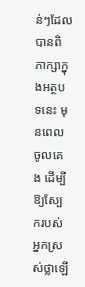ន់ៗដែលបានពិភាក្សាក្នុងអត្ថបទនេះ មុនពេលចូលគេង ដើម្បីឱ្យស្បែករបស់អ្នកស្រស់ថ្លាឡើ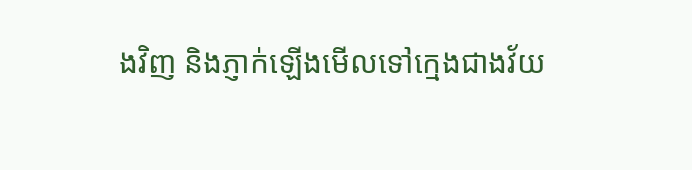ងវិញ និងភ្ញាក់ឡើងមើលទៅក្មេងជាងវ័យ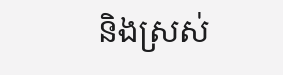និងស្រស់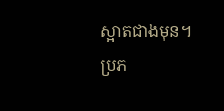ស្អាតជាងមុន។
ប្រភ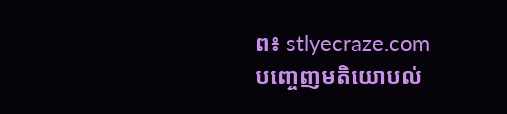ព៖ stlyecraze.com
បញ្ចេញមតិយោបល់